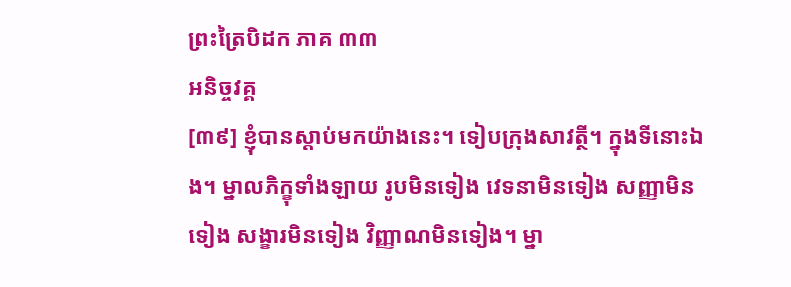ព្រះត្រៃបិដក ភាគ ៣៣
អនិច្ចវគ្គ
[៣៩] ខ្ញុំបានស្តាប់មកយ៉ាងនេះ។ ទៀបក្រុងសាវត្ថី។ ក្នុងទីនោះឯង។ ម្នាលភិក្ខុទាំងឡាយ រូបមិនទៀង វេទនាមិនទៀង សញ្ញាមិនទៀង សង្ខារមិនទៀង វិញ្ញាណមិនទៀង។ ម្នា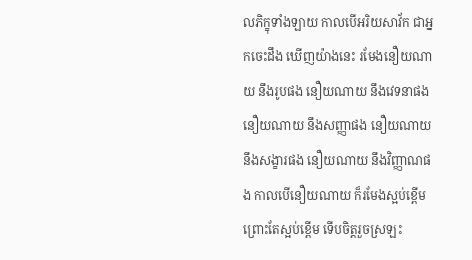លភិក្ខុទាំងឡាយ កាលបើអរិយសាវ័ក ជាអ្នកចេះដឹង ឃើញយ៉ាងនេះ រមែងនឿយណាយ នឹងរូបផង នឿយណាយ នឹងវេទនាផង នឿយណាយ នឹងសញ្ញាផង នឿយណាយ នឹងសង្ខារផង នឿយណាយ នឹងវិញ្ញាណផង កាលបើនឿយណាយ ក៏រមែងស្អប់ខ្ពើម ព្រោះតែស្អប់ខ្ពើម ទើបចិត្តរួចស្រឡះ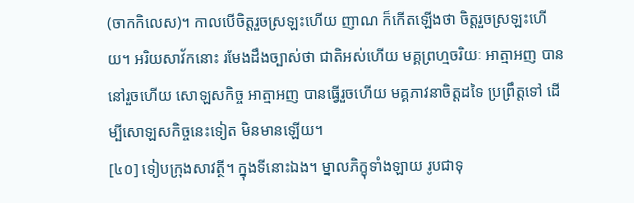(ចាកកិលេស)។ កាលបើចិត្តរួចស្រឡះហើយ ញាណ ក៏កើតឡើងថា ចិត្តរួចស្រឡះហើយ។ អរិយសាវ័កនោះ រមែងដឹងច្បាស់ថា ជាតិអស់ហើយ មគ្គព្រហ្មចរិយៈ អាត្មាអញ បាននៅរួចហើយ សោឡសកិច្ច អាត្មាអញ បានធ្វើរួចហើយ មគ្គភាវនាចិត្តដទៃ ប្រព្រឹត្តទៅ ដើម្បីសោឡសកិច្ចនេះទៀត មិនមានឡើយ។
[៤០] ទៀបក្រុងសាវត្ថី។ ក្នុងទីនោះឯង។ ម្នាលភិក្ខុទាំងឡាយ រូបជាទុ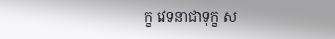ក្ខ វេទនាជាទុក្ខ ស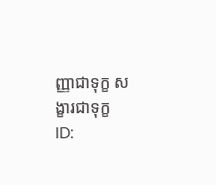ញ្ញាជាទុក្ខ សង្ខារជាទុក្ខ
ID: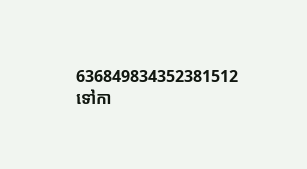636849834352381512
ទៅកា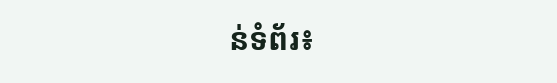ន់ទំព័រ៖